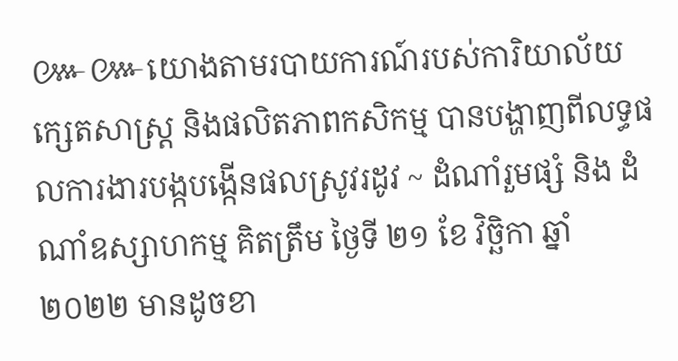៚៚យោងតាមរបាយការណ៍របស់ការិយាល័យក្សេតសាស្រ្ត និងផលិតភាពកសិកម្ម បានបង្ហាញពីលទ្ធផលការងារបង្កបង្កើនផលស្រូវរដូវ ~ ដំណាំរួមផ្សំ និង ដំណាំឧស្សាហកម្ម គិតត្រឹម ថ្ងៃទី ២១ ខែ វិច្ឆិកា ឆ្នាំ ២០២២ មានដូចខា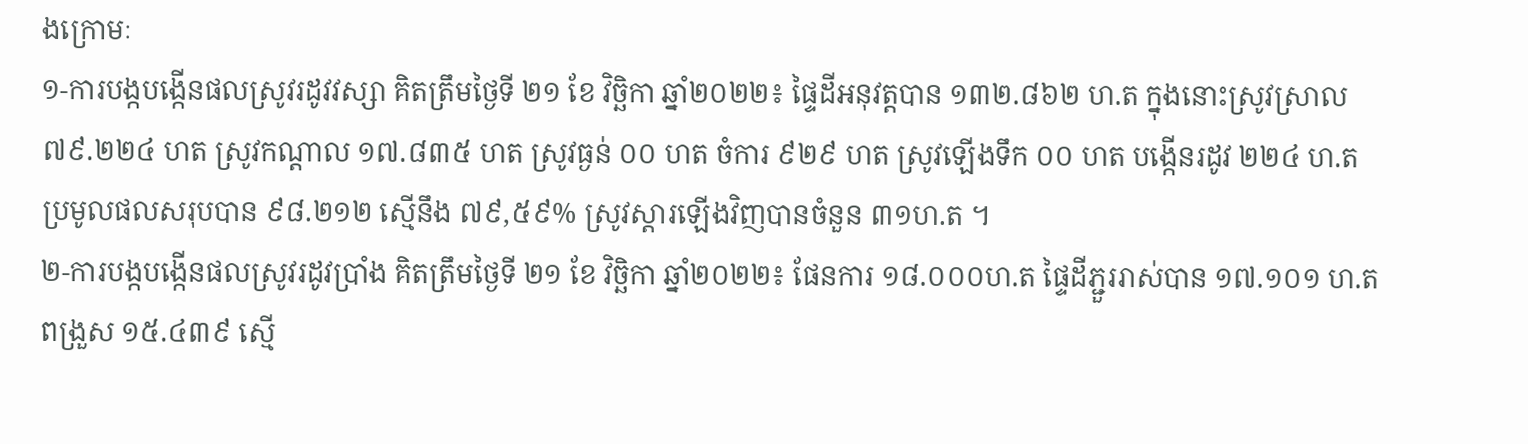ងក្រោមៈ
១-ការបង្កបង្កើនផលស្រូវរដូវវស្សា គិតត្រឹមថ្ងៃទី ២១ ខែ វិច្ឆិកា ឆ្នាំ២០២២៖ ផ្ទៃដីអនុវត្តបាន ១៣២.៨៦២ ហ.ត ក្នុងនោះស្រូវស្រាល ៧៩.២២៤ ហត ស្រូវកណ្ដាល ១៧.៨៣៥ ហត ស្រូវធ្ងន់ ០០ ហត ចំការ ៩២៩ ហត ស្រូវឡើងទឹក ០០ ហត បង្កេីនរដូវ ២២៤ ហ.ត ប្រមូលផលសរុបបាន ៩៨.២១២ ស្មេីនឹង ៧៩,៥៩% ស្រូវស្ដារឡេីងវិញបានចំនួន ៣១ហ.ត ។
២-ការបង្កបង្កើនផលស្រូវរដូវប្រាំង គិតត្រឹមថ្ងៃទី ២១ ខែ វិច្ឆិកា ឆ្នាំ២០២២៖ ផែនការ ១៨.០០០ហ.ត ផ្ទៃដីភ្ជួររាស់បាន ១៧.១០១ ហ.ត ពង្រួស ១៥.៤៣៩ ស្មេី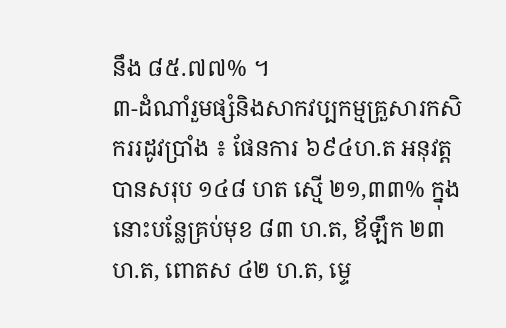នឹង ៨៥.៧៧% ។
៣-ដំណាំរួមផ្សំនិងសាកវប្បកម្មគ្រួសារកសិកររដូវប្រាំង ៖ ផែនការ ៦៩៤ហ.ត អនុវត្តបានសរុប ១៤៨ ហត ស្មើ ២១,៣៣% ក្នុងនោះបន្លែគ្រប់មុខ ៨៣ ហ.ត, ឪឡឹក ២៣ ហ.ត, ពោតស ៤២ ហ.ត, ម្ទេ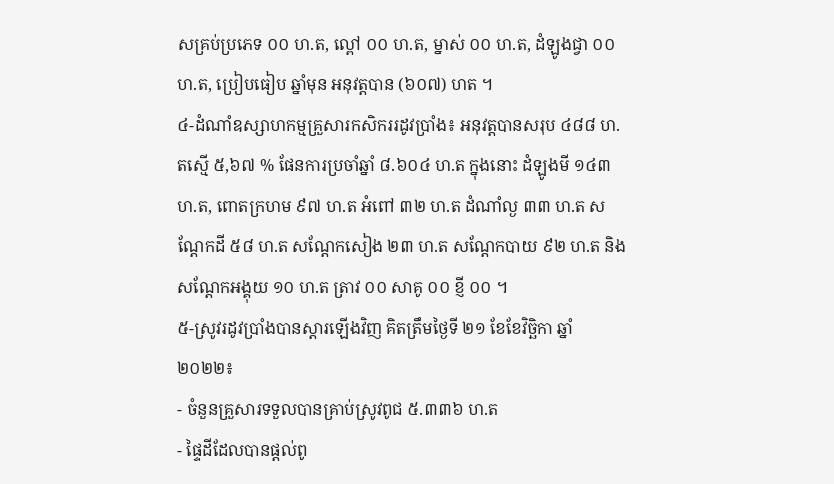សគ្រប់ប្រភេទ ០០ ហ.ត, ល្ពៅ ០០ ហ.ត, ម្នាស់ ០០ ហ.ត, ដំឡូងជ្វា ០០ ហ.ត, ប្រៀបធៀប ឆ្នាំមុន អនុវត្តបាន (៦០៧) ហត ។
៤-ដំណាំឧស្សាហកម្មគ្រួសារកសិកររដូវប្រាំង៖ អនុវត្តបានសរុប ៤៨៨ ហ.តស្មើ ៥,៦៧ % ផែនការប្រចាំឆ្នាំ ៨.៦០៤ ហ.ត ក្នុងនោះ ដំឡូងមី ១៤៣ ហ.ត, ពោតក្រហម ៩៧ ហ.ត អំពៅ ៣២ ហ.ត ដំណាំល្ង ៣៣ ហ.ត សណ្តែកដី ៥៨ ហ.ត សណ្តែកសៀង ២៣ ហ.ត សណ្តែកបាយ ៩២ ហ.ត និងសណ្តែកអង្គុយ ១០ ហ.ត ត្រាវ ០០ សាគូ ០០ ខ្ញី ០០ ។
៥-ស្រូវរដូវប្រាំងបានស្ដារឡេីងវិញ គិតត្រឹមថ្ងៃទី ២១ ខែខែវិច្ឆិកា ឆ្នាំ២០២២៖
- ចំនួនគ្រួសារទទួលបានគ្រាប់ស្រូវពូជ ៥.៣៣៦ ហ.ត
- ផ្ទៃដីដែលបានផ្ដល់ពូ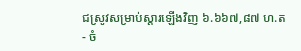ជស្រូវសម្រាប់ស្ដារឡេីងវិញ ៦.៦៦៧,៨៧ ហ.ត
- ចំ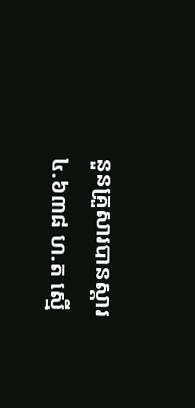នួនគ្រួសារបានស្ដារ ៤.៦៣៨ ហ.ត ស្មេី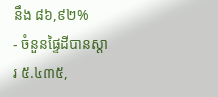នឹង ៨៦,៩២%
- ចំនួនផ្ទៃដីបានស្ដារ ៥.៤៣៥,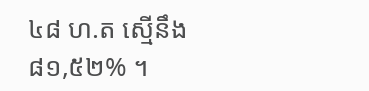៤៨ ហ.ត ស្មេីនឹង ៨១,៥២% ។